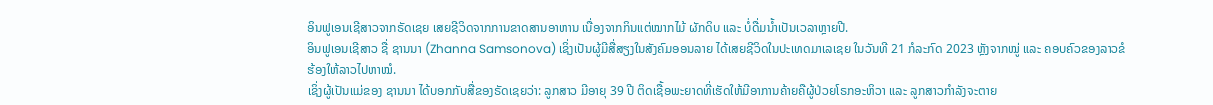ອິນຟູເອນເຊີສາວຈາກຣັດເຊຍ ເສຍຊີວິດຈາກການຂາດສານອາຫານ ເນື່ອງຈາກກິນແຕ່ໝາກໄມ້ ຜັກດິບ ແລະ ບໍ່ດື່ມນ້ຳເປັນເວລາຫຼາຍປີ.
ອິນຟູເອນເຊີສາວ ຊື່ ຊານນາ (Zhanna Samsonova) ເຊິ່ງເປັນຜູ້ມີສື່ສຽງໃນສັງຄົມອອນລາຍ ໄດ້ເສຍຊີວິດໃນປະເທດມາເລເຊຍ ໃນວັນທີ 21 ກໍລະກົດ 2023 ຫຼັງຈາກໝູ່ ແລະ ຄອບຄົວຂອງລາວຂໍຮ້ອງໃຫ້ລາວໄປຫາໝໍ.
ເຊິ່ງຜູ້ເປັນແມ່ຂອງ ຊານນາ ໄດ້ບອກກັບສື່ຂອງຣັດເຊຍວ່າ: ລູກສາວ ມີອາຍຸ 39 ປີ ຕິດເຊື້ອພະຍາດທີ່ເຮັດໃຫ້ມີອາການຄ້າຍຄືຜູ້ປ່ວຍໂຣກອະຫິວາ ແລະ ລູກສາວກຳລັງຈະຕາຍ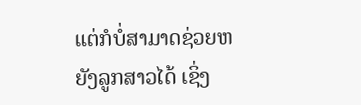ແຕ່ກໍບໍ່ສາມາດຊ່ວຍຫຍັງລູກສາວໄດ້ ເຊິ່ງ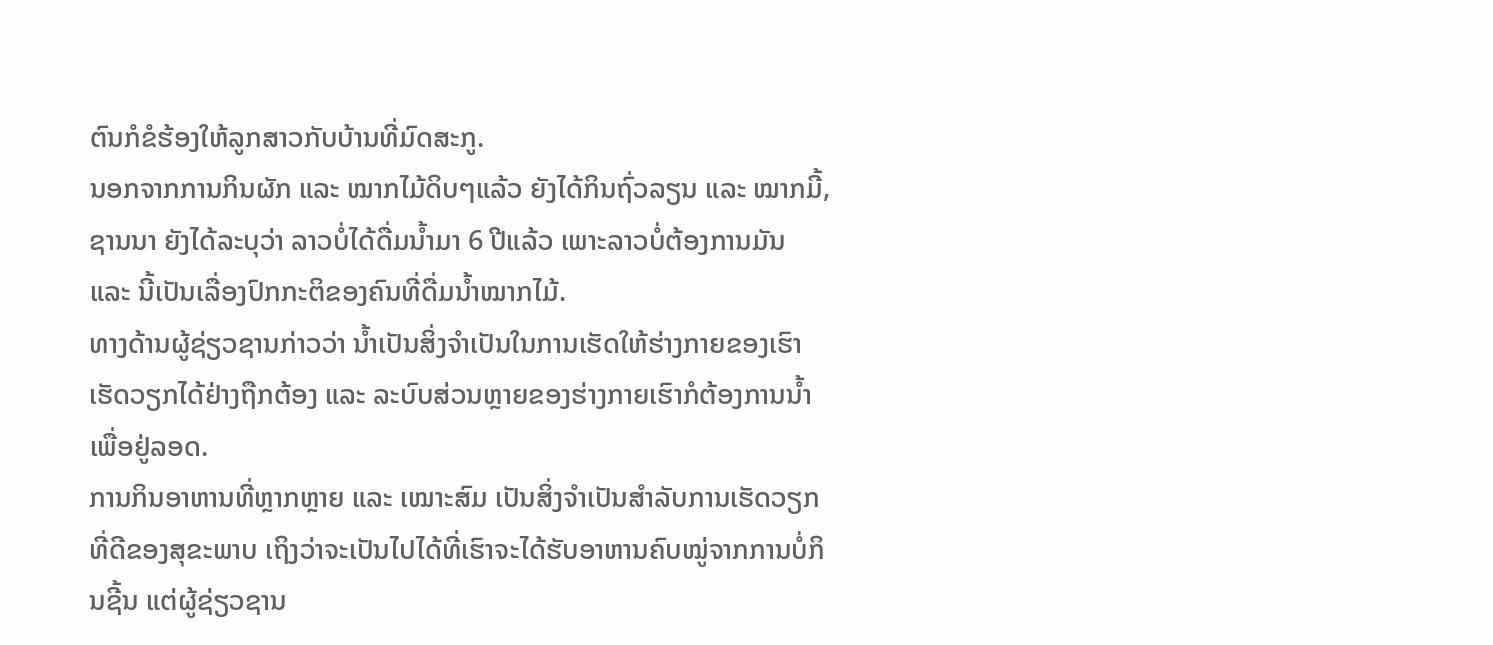ຕົນກໍຂໍຮ້ອງໃຫ້ລູກສາວກັບບ້ານທີ່ມົດສະກູ.
ນອກຈາກການກິນຜັກ ແລະ ໝາກໄມ້ດິບໆແລ້ວ ຍັງໄດ້ກິນຖົ່ວລຽນ ແລະ ໝາກມີ້, ຊານນາ ຍັງໄດ້ລະບຸວ່າ ລາວບໍ່ໄດ້ດື່ມນ້ຳມາ 6 ປີແລ້ວ ເພາະລາວບໍ່ຕ້ອງການມັນ ແລະ ນີ້ເປັນເລື່ອງປົກກະຕິຂອງຄົນທີ່ດື່ມນ້ຳໝາກໄມ້.
ທາງດ້ານຜູ້ຊ່ຽວຊານກ່າວວ່າ ນ້ຳເປັນສິ່ງຈຳເປັນໃນການເຮັດໃຫ້ຮ່າງກາຍຂອງເຮົາເຮັດວຽກໄດ້ຢ່າງຖືກຕ້ອງ ແລະ ລະບົບສ່ວນຫຼາຍຂອງຮ່າງກາຍເຮົາກໍຕ້ອງການນ້ຳເພື່ອຢູ່ລອດ.
ການກິນອາຫານທີ່ຫຼາກຫຼາຍ ແລະ ເໝາະສົມ ເປັນສິ່ງຈຳເປັນສຳລັບການເຮັດວຽກທີ່ດີຂອງສຸຂະພາບ ເຖິງວ່າຈະເປັນໄປໄດ້ທີ່ເຮົາຈະໄດ້ຮັບອາຫານຄົບໝູ່ຈາກການບໍ່ກິນຊີ້ນ ແຕ່ຜູ້ຊ່ຽວຊານ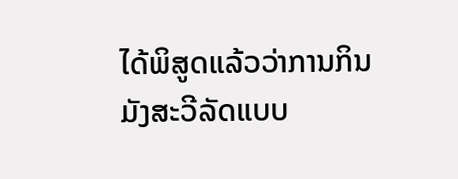ໄດ້ພິສູດແລ້ວວ່າການກິນມັງສະວີລັດແບບ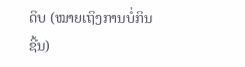ດິບ (ໝາຍເຖິງການບໍ່ກິນຊີ້ນ)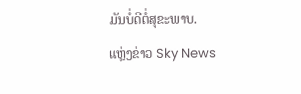ມັນບໍ່ດີຕໍ່ສຸຂະພາບ.
ແຫຼ່ງຂ່າວ Sky News